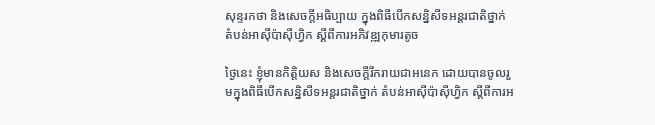សុន្ទរកថា និងសេចក្តីអធិប្បាយ ក្នុងពិធីបើកសន្និសីទអន្តរជាតិថ្នាក់តំបន់ឤស៊ីប៉ាស៊ីហ្វិក ស្តីពីការអភិវឌ្ឍកុមារតូច

ថ្ងៃនេះ ខ្ញុំមានកិត្តិយស និងសេចក្តីរីករាយជាអនេក ដោយបានចូលរួមក្នុងពិធីបើកសន្និសីទអន្តរជាតិថ្នាក់ តំបន់ឤស៊ីប៉ាស៊ីហ្វិក ស្តីពីការអ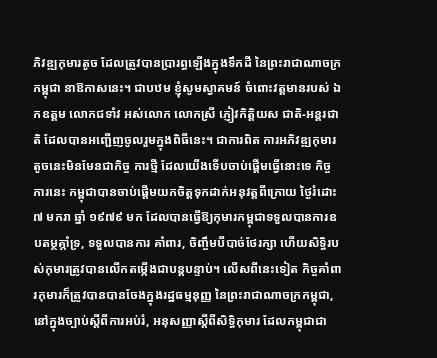ភិវឌ្ឍកុមារតូច ដែលត្រូវបានប្រារព្ធឡើងក្នុងទឹកដី នៃព្រះរាជាណាចក្រ កម្ពុជា នាឱកាសនេះ។ ជាបឋម ខ្ញុំសូមស្វាគមន៍ ចំពោះវត្តមានរបស់ ឯកឧត្តម លោកជទាំវ អស់លោក លោកស្រី ភ្ញៀវកិត្តិយស ជាតិ-អន្តរជាតិ ដែលបានអញ្ជើញចូលរួមក្នុងពិធីនេះ។ ជាការពិត ការអភិវឌ្ឍកុមារតូចនេះមិនមែនជាកិច្ច ការថ្មី ដែលយើងទើបចាប់ផ្តើមធ្វើនោះទេ កិច្ចការនេះ កម្ពុជាបានចាប់ផ្តើមយកចិត្តទុកដាក់អនុវត្តពីក្រោយ ថ្ងៃរំដោះ ៧ មករា ឆ្នាំ ១៩៧៩ មក ដែលបានធ្វើឱ្យកុមារកម្ពុជាទទួលបានការឧបតម្ថគ្ភាំទ្រ, ទទួលបានការ គាំពារ, ចិញ្ចឹមបីបាច់ថែរក្សា ហើយសិទ្ធិរបស់កុមារត្រូវបានលើកតម្កើងជាបន្តបន្ទាប់។ លើសពីនេះទៀត កិច្ចគាំពារកុមារក៏ត្រូវបានបានចែងក្នុងរដ្ឋធម្មនុញ្ញ នៃព្រះរាជាណាចក្រកម្ពុជា, នៅក្នុងច្បាប់ស្តីពីការអប់រំ, អនុសញ្ញាស្តីពីសិទ្ធិកុមារ ដែលកម្ពុជាជា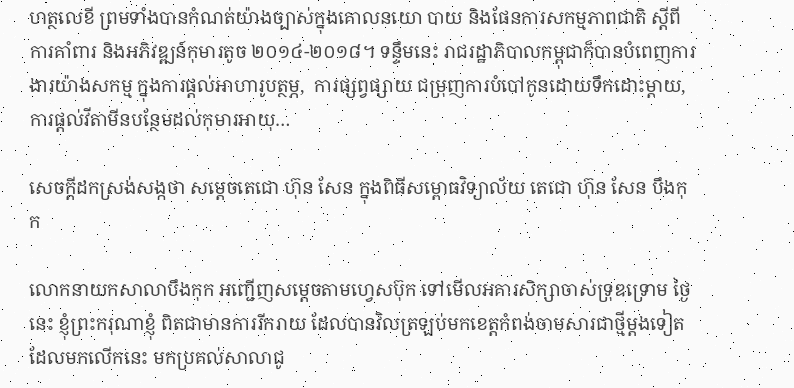ហត្ថលេខី ព្រមទាំងបានកំណត់យ៉ាងច្បាស់ក្នុងគោលនយោ បាយ និងផែនការសកម្មភាពជាតិ ស្តីពីការគាំពារ និងអភិវឌ្ឍន៍កុមារតូច ២០១៤-២០១៨។ ទន្ទឹមនេះ រាជរដ្ឋាភិបាលកម្ពុជាក៏បានបំពេញការងារយ៉ាងសកម្ម ក្នុងការផ្តល់អាហារូបត្ថម្ភ,  ការផ្សព្វផ្សាយ ជម្រុញការបំបៅកូនដោយទឹកដោះម្តាយ, ការផ្តល់វីតាមីនបន្ថែមដល់កុមារអាយុ…

សេចក្តីដកស្រង់សង្កថា សម្តេចតេជោ ហ៊ុន សែន ក្នុងពិធីសម្ពោធវិទ្យាល័យ តេជោ ហ៊ុន សែន បឹងកុក

លោកនាយកសាលាបឹងកុក អញ្ជើញសម្តេចតាមហ្វេសប៊ុក ទៅមើលអគារសិក្សាចាស់ទ្រុឌទ្រោម ថ្ងៃនេះ ខ្ញុំព្រះករុណាខ្ញុំ ពិតជាមានការរីករាយ ដែលបានវិលត្រឡប់មកខេត្តកំពង់ចាមសារជាថ្មីម្តងទៀត ដែលមកលើកនេះ មកប្រគល់សាលាជូ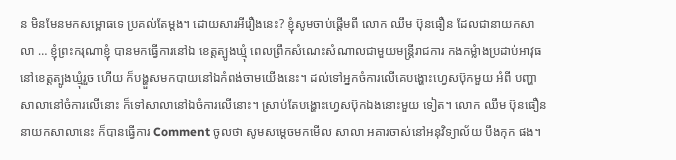ន មិនមែនមកសម្ពោធទេ ប្រគល់តែម្តង។ ដោយសារអីរឿងនេះ? ខ្ញុំសូមចាប់ផ្តើមពី លោក ឈឹម ប៊ុនធឿន ដែលជានាយកសាលា … ខ្ញុំព្រះករុណាខ្ញុំ បានមកធ្វើការនៅឯ ខេត្តត្បូងឃ្មុំ ពេលព្រឹកសំណេះសំណាលជាមួយមន្ត្រីរាជការ កងកម្លំាងប្រដាប់អាវុធ នៅខេត្តត្បូងឃ្មុំរួច ហើយ ក៏បង្ហួសមកបាយនៅឯកំពង់ចាមយើងនេះ។ ដល់ទៅអ្នកចំការលើគេបង្ហោះហ្វេសប៊ុកមួយ អំពី បញ្ហាសាលានៅចំការលើនោះ ក៏ទៅសាលានៅឯចំការលើនោះ។ ស្រាប់តែបង្ហោះហ្វេសប៊ុកឯងនោះមួយ ទៀត។ លោក ឈឹម ប៊ុនធឿន នាយកសាលានេះ ក៏បានធ្វើការ Comment ចូលថា សូមសម្តេចមកមើល សាលា អគារចាស់នៅអនុវិទ្យាល័យ បឹងកុក ផង។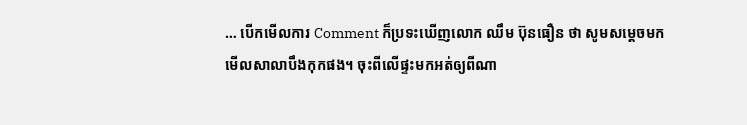… បើកមើលការ Comment ក៏ប្រទះឃើញលោក ឈឹម ប៊ុនធឿន ថា សូមសម្តេចមកមើលសាលាបឹងកុកផង។ ចុះពីលើផ្ទះមកអត់ឲ្យពីណា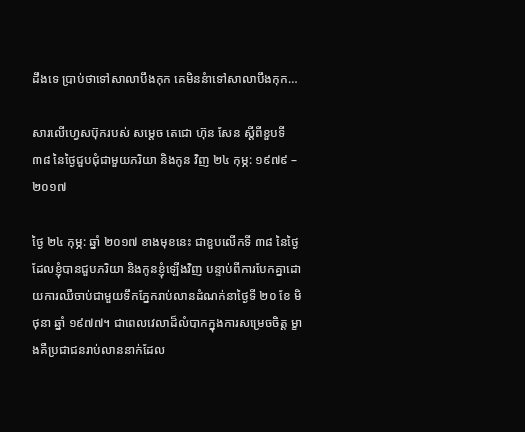ដឹងទេ ប្រាប់ថាទៅសាលាបឹងកុក គេមិននំាទៅសាលាបឹងកុក…

សារលើហ្វេសប៊ុករបស់ សម្តេច តេជោ ហ៊ុន សែន ស្តីពីខួបទី ៣៨ នៃថ្ងៃជួបជុំជាមួយភរិយា និងកូន វិញ ២៤ កុម្ភ: ១៩៧៩ – ២០១៧

ថ្ងៃ ២៤ កុម្ភ: ឆ្នាំ ២០១៧ ខាងមុខនេះ ជាខួបលើកទី ៣៨ នៃថ្ងៃដែលខ្ញុំបានជួបភរិយា និងកូនខ្ញុំឡើងវិញ បន្ទាប់ពីការបែកគ្នាដោយការឈឺចាប់ជាមួយទឹកភ្នែករាប់លានដំណក់នាថ្ងៃទី ២០ ខែ មិថុនា ឆ្នាំ ១៩៧៧។ ជាពេលវេលាដ៏លំបាកក្នុងការសម្រេចចិត្ត ម្ខាងគឺប្រជាជនរាប់លាននាក់ដែល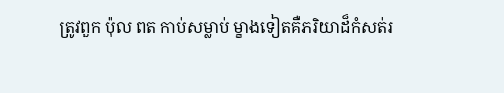ត្រូវពួក ប៉ុល ពត កាប់សម្លាប់ ម្ខាងទៀតគឺភរិយាដ៏កំសត់រ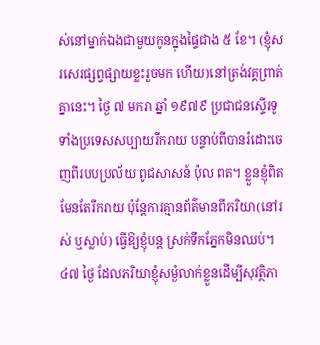ស់នៅម្នាក់ឯងជាមួយកូនក្នុងផ្ទៃជាង ៥ ខែ។ (ខ្ញុំសរសេរផ្សព្វផ្សាយខ្លះរួចមក ហើយ)នៅត្រង់វគ្គព្រាត់គ្នានេះ។ ថ្ងៃ ៧ មករា ឆ្នាំ ១៩៧៩ ប្រជាជនស្ទើរទូទាំងប្រទេសសប្បាយរីករាយ បន្ទាប់ពីបានរំដោះចេញពីរបបប្រល័យ ពូជសាសន៍ ប៉ុល ពត។ ខ្លួនខ្ញុំពិតមែនតែរីករាយ ប៉ុន្តែការគ្មានព័ត៌មានពីភរិយា(នៅរស់ ឬស្លាប់) ធ្វើឱ្យខ្ញុំបន្ត ស្រក់ទឹកភ្នែកមិនឈប់។ ៤៧ ថ្ងៃ ដែលភរិយាខ្ញុំសម្ងំលាក់ខ្លួនដើម្បីសុវត្ថិភា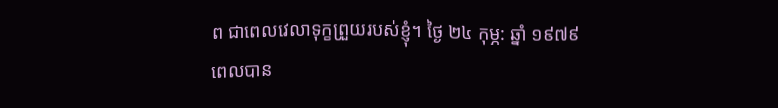ព ជាពេលវេលាទុក្ខព្រួយរបស់ខ្ញុំ។ ថ្ងៃ ២៤ កុម្ភ: ឆ្នាំ ១៩៧៩ ពេលបាន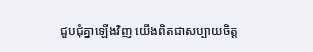ជួបជុំគ្នាឡើងវិញ យើងពិតជាសប្បាយចិត្ត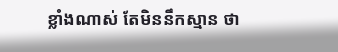ខ្លាំងណាស់ តែមិននឹកស្មាន ថា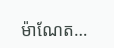ម៉ាណែត…